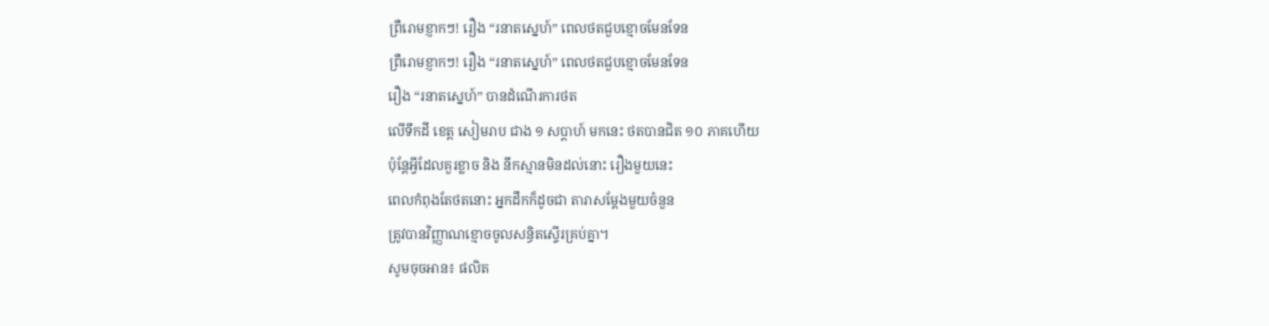ព្រឺរោមខ្ញាកៗ! រឿង “រនាតស្នេហ៍” ពេលថតជួបខ្មោចមែនទែន
ព្រឺរោមខ្ញាកៗ! រឿង “រនាតស្នេហ៍” ពេលថតជួបខ្មោចមែនទែន
រឿង “រនាតស្នេហ៍” បានដំណើរការថត
លើទឹកដី ខេត្ត សៀមរាប ជាង ១ សប្ដាហ៍ មកនេះ ថតបានជិត ១០ ភាគហើយ
ប៉ុន្តែអ្វីដែលគួរខ្លាច និង នឹកស្មានមិនដល់នោះ រឿងមួយនេះ
ពេលកំពុងតែថតនោះ អ្នកដឹកក៏ដូចជា តារាសម្ដែងមួយចំនួន
ត្រូវបានវិញ្ញាណខ្មោចចូលសន្ធិតស្ទើរគ្រប់គ្នា។
សូមចុចអាន៖ ផលិត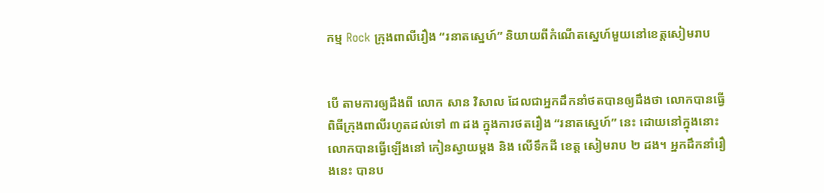កម្ម Rock ក្រុងពាលីរឿង “រនាតស្នេហ៍” និយាយពីកំណើតស្នេហ៍មួយនៅខេត្តសៀមរាប


បើ តាមការឲ្យដឹងពី លោក សាន វិសាល ដែលជាអ្នកដឹកនាំថតបានឲ្យដឹងថា លោកបានធ្វើពិធីក្រុងពាលីរហូតដល់ទៅ ៣ ដង ក្នុងការថតរឿង “រនាតស្នេហ៍” នេះ ដោយនៅក្នុងនោះ លោកបានធ្វើឡើងនៅ កៀនស្វាយម្ដង និង លើទឹកដី ខេត្ត សៀមរាប ២ ដង។ អ្នកដឹកនាំរឿងនេះ បានប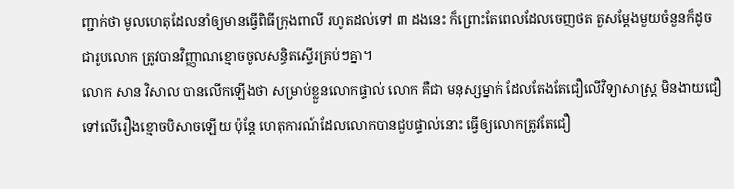ញ្ជាក់ថា មូលហេតុដែលនាំឲ្យមានធ្វើពិធីក្រុងពាលី រហូតដល់ទៅ ៣ ដងនេះ ក៏ព្រោះតែពេលដែលចេញថត តួសម្ដែងមួយចំនួនក៏ដូចជារូបលោក ត្រូវបានវិញ្ញាណខ្មោចចូលសន្ធិតស្ទើរគ្រប់ៗគ្នា។
លោក សាន វិសាល បានលើកឡើងថា សម្រាប់ខ្លួនលោកផ្ទាល់ លោក គឺជា មនុស្សម្នាក់ ដែលតែងតែជឿលើវិទ្យាសាស្ត្រ មិនងាយជឿទៅលើរឿងខ្មោចបិសាចឡើយ ប៉ុន្តែ ហេតុការណ៍ដែលលោកបានជួបផ្ទាល់នោះ ធ្វើឲ្យលោកត្រូវតែជឿ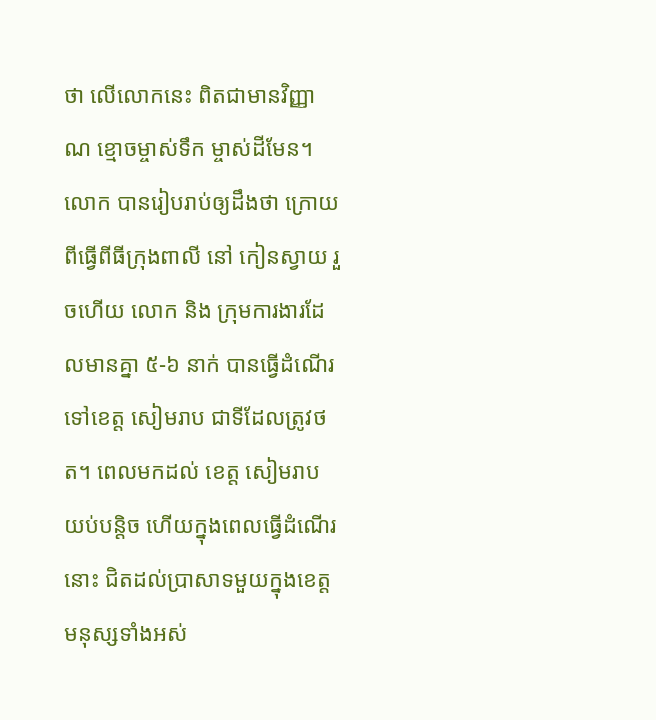ថា លើលោកនេះ ពិតជាមានវិញ្ញាណ ខ្មោចម្ចាស់ទឹក ម្ចាស់ដីមែន។
លោក បានរៀបរាប់ឲ្យដឹងថា ក្រោយពីធ្វើពីធីក្រុងពាលី នៅ កៀនស្វាយ រួចហើយ លោក និង ក្រុមការងារដែលមានគ្នា ៥-៦ នាក់ បានធ្វើដំណើរទៅខេត្ត សៀមរាប ជាទីដែលត្រូវថត។ ពេលមកដល់ ខេត្ត សៀមរាប យប់បន្តិច ហើយក្នុងពេលធ្វើដំណើរនោះ ជិតដល់ប្រាសាទមួយក្នុងខេត្ត មនុស្សទាំងអស់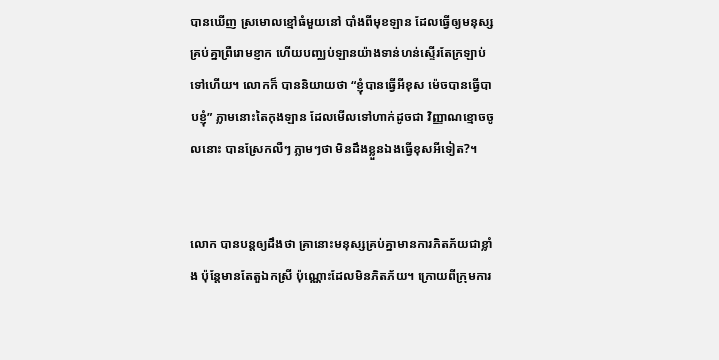បានឃើញ ស្រមោលខ្មៅធំមួយនៅ បាំងពីមុខឡាន ដែលធ្វើឲ្យមនុស្សគ្រប់គ្នាព្រឺរោមខ្ញាក ហើយបញ្ឈប់ឡានយ៉ាងទាន់ហន់ស្ទើរតែក្រឡាប់ទៅហើយ។ លោកក៏ បាននិយាយថា “ខ្ញុំបានធ្វើអីខុស ម៉េចបានធ្វើបាបខ្ញុំ” ភ្លាមនោះតៃកុងឡាន ដែលមើលទៅហាក់ដូចជា វិញ្ញាណខ្មោចចូលនោះ បានស្រែកលឺៗ ភ្លាមៗថា មិនដឹងខ្លួនឯងធ្វើខុសអីទៀត?។


លោក បានបន្តឲ្យដឹងថា គ្រានោះមនុស្សគ្រប់គ្នាមានការភិតភ័យជាខ្លាំង ប៉ុន្តែមានតែតួឯកស្រី ប៉ុណ្ណោះដែលមិនភិតភ័យ។ ក្រោយពីក្រុមការ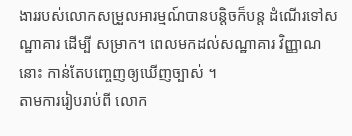ងាររបស់លោកសម្រួលអារម្មណ៍បានបន្តិចក៏បន្ត ដំណើរទៅសណ្ឋាគារ ដើម្បី សម្រាក។ ពេលមកដល់សណ្ឋាគារ វិញ្ញាណនោះ កាន់តែបញ្ចេញឲ្យឃើញច្បាស់ ។
តាមការរៀបរាប់ពី លោក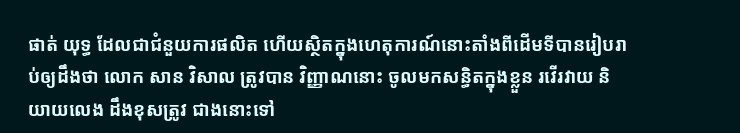ផាត់ យុទ្ធ ដែលជាជំនួយការផលិត ហើយស្ថិតក្នុងហេតុការណ៍នោះតាំងពីដើមទីបានរៀបរាប់ឲ្យដឹងថា លោក សាន វិសាល ត្រូវបាន វិញ្ញាណនោះ ចូលមកសន្ធិតក្នុងខ្លួន រវើរវាយ និយាយលេង ដឹងខុសត្រូវ ជាងនោះទៅ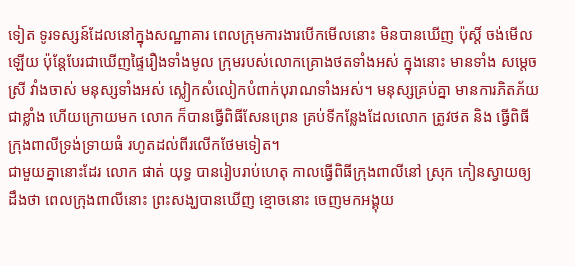ទៀត ទូរទស្សន៍ដែលនៅក្នុងសណ្ឋាគារ ពេលក្រុមការងារបើកមើលនោះ មិនបានឃើញ ប៉ុស្តិ៍ ចង់មើលឡើយ ប៉ុន្តែបែរជាឃើញផ្ទៃរឿងទាំងមូល ក្រុមរបស់លោកគ្រោងថតទាំងអស់ ក្នុងនោះ មានទាំង សម្ដេចស្រី វាំងចាស់ មនុស្សទាំងអស់ ស្លៀកសំលៀកបំពាក់បុរាណទាំងអស់។ មនុស្សគ្រប់គ្នា មានការភិតភ័យជាខ្លាំង ហើយក្រោយមក លោក ក៏បានធ្វើពិធីសែនព្រេន គ្រប់ទីកន្លែងដែលលោក ត្រូវថត និង ធ្វើពិធីក្រុងពាលីទ្រង់ទ្រាយធំ រហូតដល់ពីរលើកថែមទៀត។
ជាមួយគ្នានោះដែរ លោក ផាត់ យុទ្ធ បានរៀបរាប់ហេតុ កាលធ្វើពិធីក្រុងពាលីនៅ ស្រុក កៀនស្វាយឲ្យដឹងថា ពេលក្រុងពាលីនោះ ព្រះសង្ឃបានឃើញ ខ្មោចនោះ ចេញមកអង្គុយ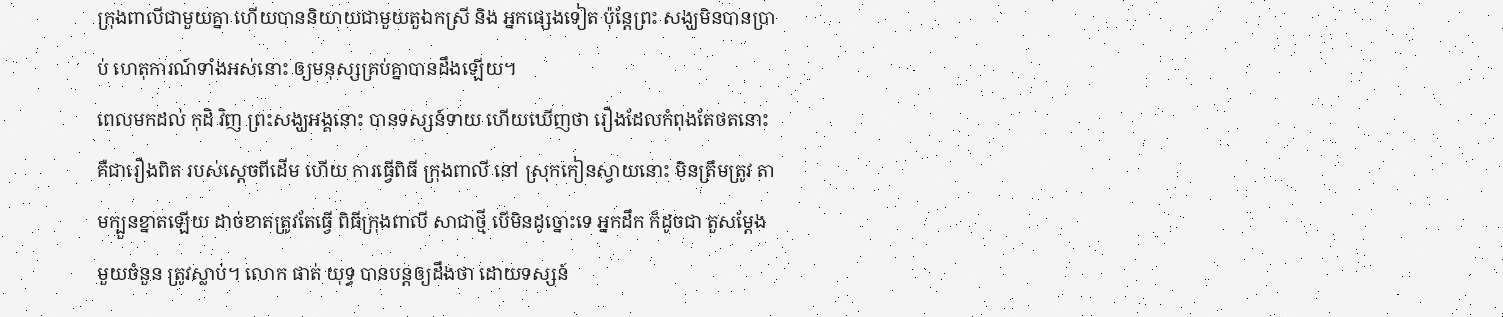ក្រុងពាលីជាមួយគ្នា ហើយបាននិយាយជាមួយតួឯកស្រី និង អ្នកផ្សេងទៀត ប៉ុន្តែព្រះ សង្ឃមិនបានប្រាប់ ហេតុការណ៍ទាំងអស់នោះ ឲ្យមនុស្សគ្រប់គ្នាបានដឹងឡើយ។
ពេលមកដល់ កុដិ វិញ ព្រះសង្ឃអង្គនោះ បានទស្សន៍ទាយ ហើយឃើញថា រឿងដែលកំពុងតែថតនោះ គឺជារឿងពិត របស់ស្ដេចពីដើម ហើយ ការធ្វើពិធី ក្រុងពាលី នៅ ស្រុកកៀនស្វាយនោះ មិនត្រឹមត្រូវ តាមក្បួនខ្នាតឡើយ ដាច់ខាតត្រូវតែធ្វើ ពិធីក្រុងពាលី សាជាថ្មី បើមិនដូច្នោះទេ អ្នកដឹក ក៏ដូចជា តួសម្ដែងមួយចំនួន ត្រូវស្លាប់។ លោក ផាត់ យុទ្ធ បានបន្តឲ្យដឹងថា ដោយទស្សន៍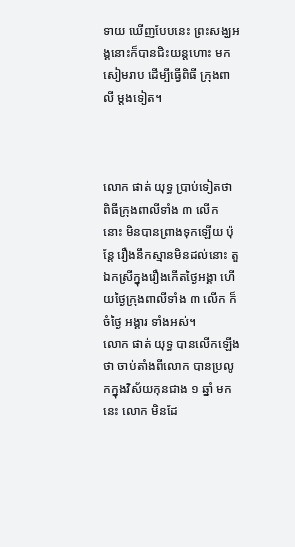ទាយ ឃើញបែបនេះ ព្រះសង្ឃអង្គនោះក៏បានជិះយន្តហោះ មកសៀមរាប ដើម្បីធ្វើពិធី ក្រុងពាលី ម្ដងទៀត។



លោក ផាត់ យុទ្ធ ប្រាប់ទៀតថា ពិធីក្រុងពាលីទាំង ៣ លើក នោះ មិនបានព្រាងទុកឡើយ ប៉ុន្តែ រឿងនឹកស្មានមិនដល់នោះ តួឯកស្រីក្នុងរឿងកើតថ្ងៃអង្គា ហើយថ្ងៃក្រុងពាលីទាំង ៣ លើក ក៏ ចំថ្ងៃ អង្គារ ទាំងអស់។
លោក ផាត់ យុទ្ធ បានលើកឡើងថា ចាប់តាំងពីលោក បានប្រលូកក្នុងវិស័យកុនជាង ១ ឆ្នាំ មកនេះ លោក មិនដែ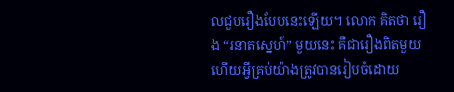លជួបរឿងបែបនេះឡើយ។ លោក គិតថា រឿង “រនាតស្នេហ៍” មួយនេះ គឺជារឿងពិតមួយ ហើយអ្វីគ្រប់យ៉ាងត្រូវបានរៀបចំដោយ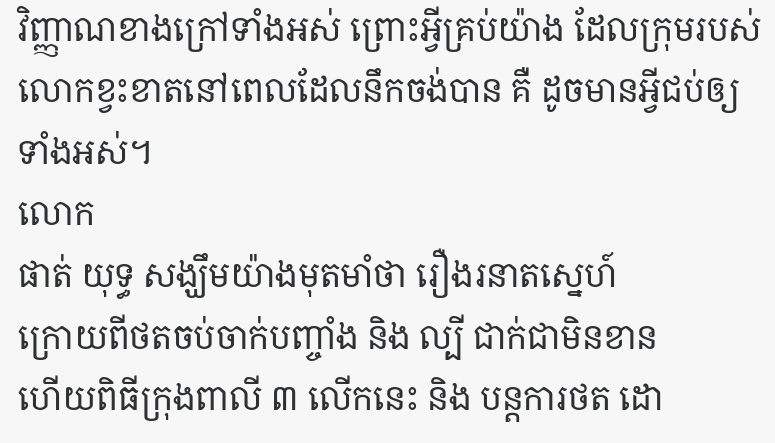វិញ្ញាណខាងក្រៅទាំងអស់ ព្រោះអ្វីគ្រប់យ៉ាង ដែលក្រុមរបស់លោកខ្វះខាតនៅពេលដែលនឹកចង់បាន គឺ ដូចមានអ្វីជប់ឲ្យទាំងអស់។
លោក
ផាត់ យុទ្ធ សង្ឃឹមយ៉ាងមុតមាំថា រឿងរនាតស្នេហ៍
ក្រោយពីថតចប់ចាក់បញ្ចាំង និង ល្បី ជាក់ជាមិនខាន
ហើយពិធីក្រុងពាលី ៣ លើកនេះ និង បន្តការថត ដោ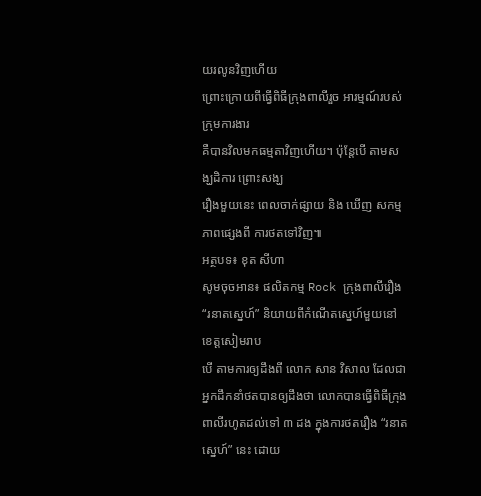យរលូនវិញហើយ
ព្រោះក្រោយពីធ្វើពិធីក្រុងពាលីរួច អារម្មណ៍របស់ក្រុមការងារ
គឺបានវិលមកធម្មតាវិញហើយ។ ប៉ុន្តែបើ តាមសង្ឃដិការ ព្រោះសង្ឃ
រឿងមួយនេះ ពេលចាក់ផ្សាយ និង ឃើញ សកម្មភាពផ្សេងពី ការថតទៅវិញ៕
អត្ថបទ៖ ខុត សីហា
សូមចុចអាន៖ ផលិតកម្ម Rock ក្រុងពាលីរឿង “រនាតស្នេហ៍” និយាយពីកំណើតស្នេហ៍មួយនៅខេត្តសៀមរាប
បើ តាមការឲ្យដឹងពី លោក សាន វិសាល ដែលជាអ្នកដឹកនាំថតបានឲ្យដឹងថា លោកបានធ្វើពិធីក្រុងពាលីរហូតដល់ទៅ ៣ ដង ក្នុងការថតរឿង “រនាតស្នេហ៍” នេះ ដោយ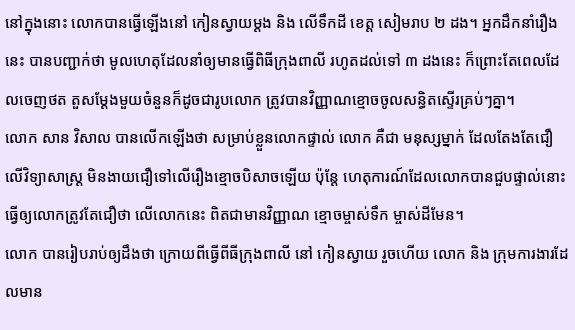នៅក្នុងនោះ លោកបានធ្វើឡើងនៅ កៀនស្វាយម្ដង និង លើទឹកដី ខេត្ត សៀមរាប ២ ដង។ អ្នកដឹកនាំរឿងនេះ បានបញ្ជាក់ថា មូលហេតុដែលនាំឲ្យមានធ្វើពិធីក្រុងពាលី រហូតដល់ទៅ ៣ ដងនេះ ក៏ព្រោះតែពេលដែលចេញថត តួសម្ដែងមួយចំនួនក៏ដូចជារូបលោក ត្រូវបានវិញ្ញាណខ្មោចចូលសន្ធិតស្ទើរគ្រប់ៗគ្នា។
លោក សាន វិសាល បានលើកឡើងថា សម្រាប់ខ្លួនលោកផ្ទាល់ លោក គឺជា មនុស្សម្នាក់ ដែលតែងតែជឿលើវិទ្យាសាស្ត្រ មិនងាយជឿទៅលើរឿងខ្មោចបិសាចឡើយ ប៉ុន្តែ ហេតុការណ៍ដែលលោកបានជួបផ្ទាល់នោះ ធ្វើឲ្យលោកត្រូវតែជឿថា លើលោកនេះ ពិតជាមានវិញ្ញាណ ខ្មោចម្ចាស់ទឹក ម្ចាស់ដីមែន។
លោក បានរៀបរាប់ឲ្យដឹងថា ក្រោយពីធ្វើពីធីក្រុងពាលី នៅ កៀនស្វាយ រួចហើយ លោក និង ក្រុមការងារដែលមាន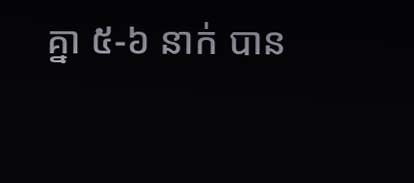គ្នា ៥-៦ នាក់ បាន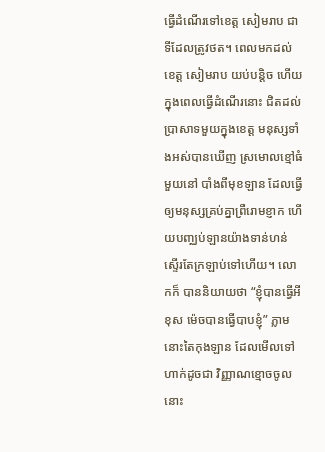ធ្វើដំណើរទៅខេត្ត សៀមរាប ជាទីដែលត្រូវថត។ ពេលមកដល់ ខេត្ត សៀមរាប យប់បន្តិច ហើយក្នុងពេលធ្វើដំណើរនោះ ជិតដល់ប្រាសាទមួយក្នុងខេត្ត មនុស្សទាំងអស់បានឃើញ ស្រមោលខ្មៅធំមួយនៅ បាំងពីមុខឡាន ដែលធ្វើឲ្យមនុស្សគ្រប់គ្នាព្រឺរោមខ្ញាក ហើយបញ្ឈប់ឡានយ៉ាងទាន់ហន់ស្ទើរតែក្រឡាប់ទៅហើយ។ លោកក៏ បាននិយាយថា “ខ្ញុំបានធ្វើអីខុស ម៉េចបានធ្វើបាបខ្ញុំ” ភ្លាមនោះតៃកុងឡាន ដែលមើលទៅហាក់ដូចជា វិញ្ញាណខ្មោចចូលនោះ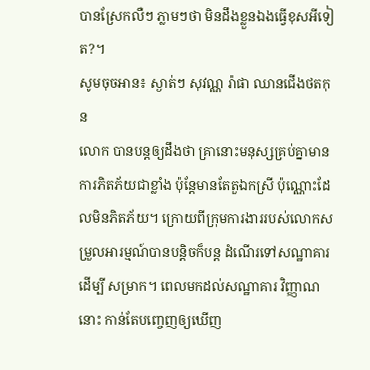បានស្រែកលឺៗ ភ្លាមៗថា មិនដឹងខ្លួនឯងធ្វើខុសអីទៀត?។
សូមចុចអាន៖ ស្ងាត់ៗ សុវណ្ណ រ៉ាផា ឈានជើងថតកុន
លោក បានបន្តឲ្យដឹងថា គ្រានោះមនុស្សគ្រប់គ្នាមានការភិតភ័យជាខ្លាំង ប៉ុន្តែមានតែតួឯកស្រី ប៉ុណ្ណោះដែលមិនភិតភ័យ។ ក្រោយពីក្រុមការងាររបស់លោកសម្រួលអារម្មណ៍បានបន្តិចក៏បន្ត ដំណើរទៅសណ្ឋាគារ ដើម្បី សម្រាក។ ពេលមកដល់សណ្ឋាគារ វិញ្ញាណនោះ កាន់តែបញ្ចេញឲ្យឃើញ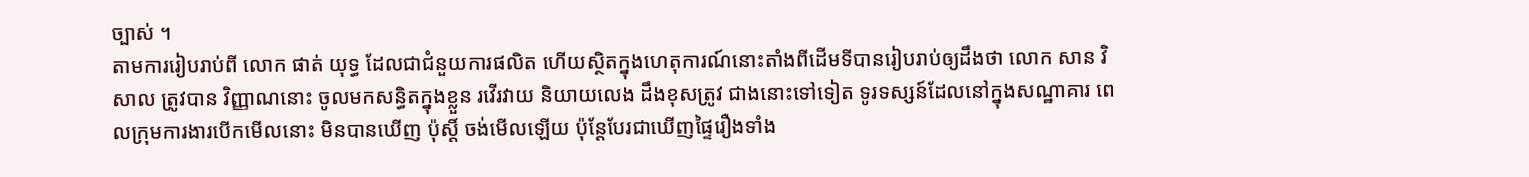ច្បាស់ ។
តាមការរៀបរាប់ពី លោក ផាត់ យុទ្ធ ដែលជាជំនួយការផលិត ហើយស្ថិតក្នុងហេតុការណ៍នោះតាំងពីដើមទីបានរៀបរាប់ឲ្យដឹងថា លោក សាន វិសាល ត្រូវបាន វិញ្ញាណនោះ ចូលមកសន្ធិតក្នុងខ្លួន រវើរវាយ និយាយលេង ដឹងខុសត្រូវ ជាងនោះទៅទៀត ទូរទស្សន៍ដែលនៅក្នុងសណ្ឋាគារ ពេលក្រុមការងារបើកមើលនោះ មិនបានឃើញ ប៉ុស្តិ៍ ចង់មើលឡើយ ប៉ុន្តែបែរជាឃើញផ្ទៃរឿងទាំង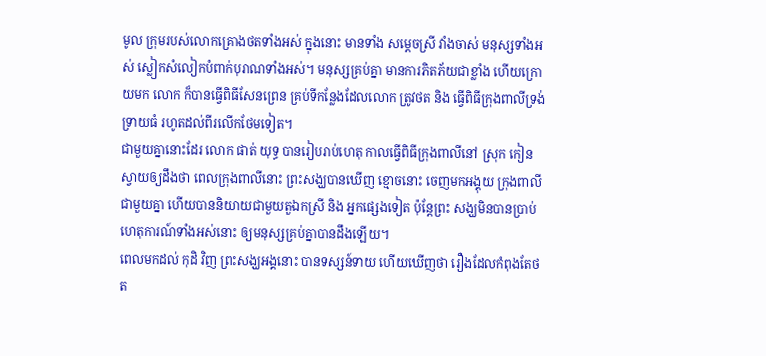មូល ក្រុមរបស់លោកគ្រោងថតទាំងអស់ ក្នុងនោះ មានទាំង សម្ដេចស្រី វាំងចាស់ មនុស្សទាំងអស់ ស្លៀកសំលៀកបំពាក់បុរាណទាំងអស់។ មនុស្សគ្រប់គ្នា មានការភិតភ័យជាខ្លាំង ហើយក្រោយមក លោក ក៏បានធ្វើពិធីសែនព្រេន គ្រប់ទីកន្លែងដែលលោក ត្រូវថត និង ធ្វើពិធីក្រុងពាលីទ្រង់ទ្រាយធំ រហូតដល់ពីរលើកថែមទៀត។
ជាមួយគ្នានោះដែរ លោក ផាត់ យុទ្ធ បានរៀបរាប់ហេតុ កាលធ្វើពិធីក្រុងពាលីនៅ ស្រុក កៀនស្វាយឲ្យដឹងថា ពេលក្រុងពាលីនោះ ព្រះសង្ឃបានឃើញ ខ្មោចនោះ ចេញមកអង្គុយ ក្រុងពាលីជាមួយគ្នា ហើយបាននិយាយជាមួយតួឯកស្រី និង អ្នកផ្សេងទៀត ប៉ុន្តែព្រះ សង្ឃមិនបានប្រាប់ ហេតុការណ៍ទាំងអស់នោះ ឲ្យមនុស្សគ្រប់គ្នាបានដឹងឡើយ។
ពេលមកដល់ កុដិ វិញ ព្រះសង្ឃអង្គនោះ បានទស្សន៍ទាយ ហើយឃើញថា រឿងដែលកំពុងតែថត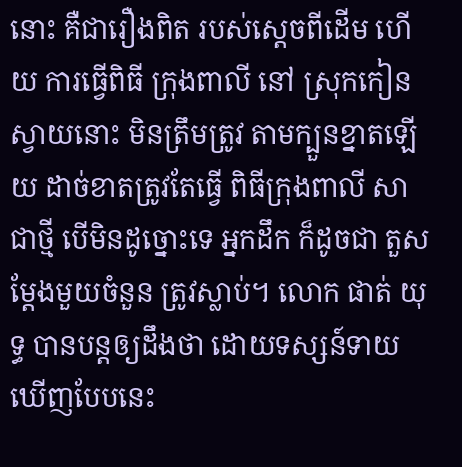នោះ គឺជារឿងពិត របស់ស្ដេចពីដើម ហើយ ការធ្វើពិធី ក្រុងពាលី នៅ ស្រុកកៀនស្វាយនោះ មិនត្រឹមត្រូវ តាមក្បួនខ្នាតឡើយ ដាច់ខាតត្រូវតែធ្វើ ពិធីក្រុងពាលី សាជាថ្មី បើមិនដូច្នោះទេ អ្នកដឹក ក៏ដូចជា តួសម្ដែងមួយចំនួន ត្រូវស្លាប់។ លោក ផាត់ យុទ្ធ បានបន្តឲ្យដឹងថា ដោយទស្សន៍ទាយ ឃើញបែបនេះ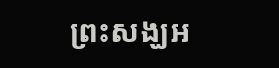ព្រះសង្ឃអ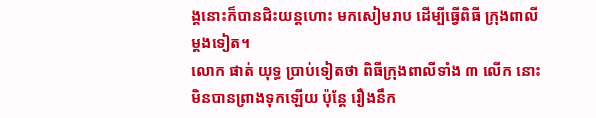ង្គនោះក៏បានជិះយន្តហោះ មកសៀមរាប ដើម្បីធ្វើពិធី ក្រុងពាលី ម្ដងទៀត។
លោក ផាត់ យុទ្ធ ប្រាប់ទៀតថា ពិធីក្រុងពាលីទាំង ៣ លើក នោះ មិនបានព្រាងទុកឡើយ ប៉ុន្តែ រឿងនឹក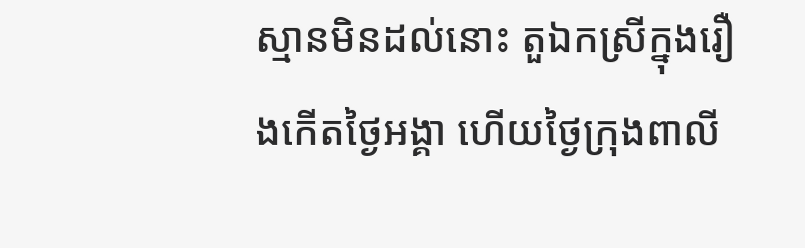ស្មានមិនដល់នោះ តួឯកស្រីក្នុងរឿងកើតថ្ងៃអង្គា ហើយថ្ងៃក្រុងពាលី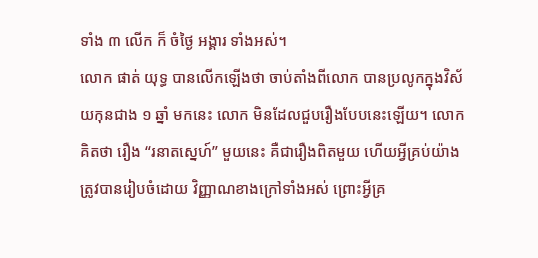ទាំង ៣ លើក ក៏ ចំថ្ងៃ អង្គារ ទាំងអស់។
លោក ផាត់ យុទ្ធ បានលើកឡើងថា ចាប់តាំងពីលោក បានប្រលូកក្នុងវិស័យកុនជាង ១ ឆ្នាំ មកនេះ លោក មិនដែលជួបរឿងបែបនេះឡើយ។ លោក គិតថា រឿង “រនាតស្នេហ៍” មួយនេះ គឺជារឿងពិតមួយ ហើយអ្វីគ្រប់យ៉ាងត្រូវបានរៀបចំដោយ វិញ្ញាណខាងក្រៅទាំងអស់ ព្រោះអ្វីគ្រ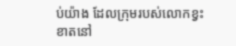ប់យ៉ាង ដែលក្រុមរបស់លោកខ្វះខាតនៅ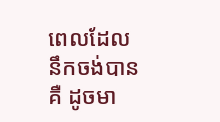ពេលដែលនឹកចង់បាន គឺ ដូចមា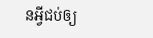នអ្វីជប់ឲ្យ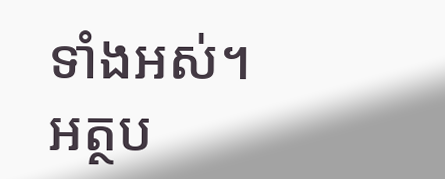ទាំងអស់។
អត្ថប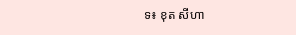ទ៖ ខុត សីហា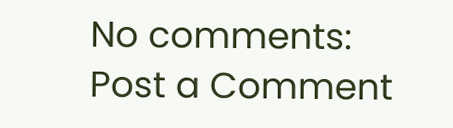No comments:
Post a Comment